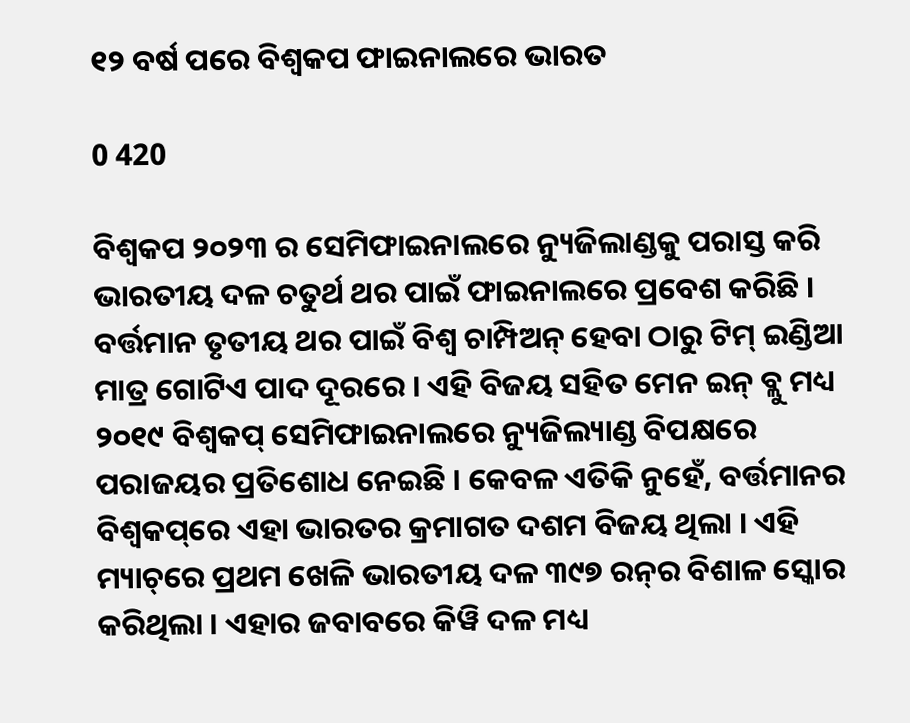୧୨ ବର୍ଷ ପରେ ବିଶ୍ୱକପ ଫାଇନାଲରେ ଭାରତ

0 420

ବିଶ୍ୱକପ ୨୦୨୩ ର ସେମିଫାଇନାଲରେ ନ୍ୟୁଜିଲାଣ୍ଡକୁ ପରାସ୍ତ କରି ଭାରତୀୟ ଦଳ ଚତୁର୍ଥ ଥର ପାଇଁ ଫାଇନାଲରେ ପ୍ରବେଶ କରିଛି । ବର୍ତ୍ତମାନ ତୃତୀୟ ଥର ପାଇଁ ବିଶ୍ୱ ଚାମ୍ପିଅନ୍ ହେବା ଠାରୁ ଟିମ୍ ଇଣ୍ଡିଆ ମାତ୍ର ଗୋଟିଏ ପାଦ ଦୂରରେ । ଏହି ବିଜୟ ସହିତ ମେନ ଇନ୍ ବ୍ଲୁ ମଧ୍ୟ ୨୦୧୯ ବିଶ୍ୱକପ୍ ସେମିଫାଇନାଲରେ ନ୍ୟୁଜିଲ୍ୟାଣ୍ଡ ବିପକ୍ଷରେ ପରାଜୟର ପ୍ରତିଶୋଧ ନେଇଛି । କେବଳ ଏତିକି ନୁହେଁ, ବର୍ତ୍ତମାନର ବିଶ୍ୱକପ୍‌ରେ ଏହା ଭାରତର କ୍ରମାଗତ ଦଶମ ବିଜୟ ଥିଲା । ଏହି ମ୍ୟାଚ୍‌ରେ ପ୍ରଥମ ଖେଳି ଭାରତୀୟ ଦଳ ୩୯୭ ରନ୍‌ର ବିଶାଳ ସ୍କୋର କରିଥିଲା । ଏହାର ଜବାବରେ କିୱି ଦଳ ମଧ୍ୟ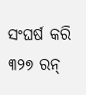ସଂଘର୍ଷ କରି ୩୨୭ ରନ୍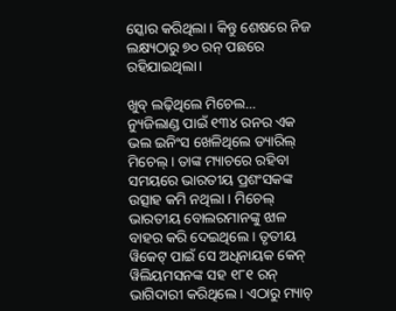ସ୍କୋର କରିଥିଲା । କିନ୍ତୁ ଶେଷରେ ନିଜ ଲକ୍ଷ୍ୟଠାରୁ ୭୦ ରନ୍ ପଛରେ ରହିଯାଇଥିଲା।

ଖୁବ୍ ଲଢ଼ିଥିଲେ ମିଚେଲ…
ନ୍ୟୁଜିଲାଣ୍ଡ ପାଇଁ ୧୩୪ ରନର ଏକ ଭଲ ଇନିଂସ ଖେଳିଥିଲେ ଡ୍ୟାରିଲ୍ ମିଚେଲ୍ । ତାଙ୍କ ମ୍ୟାଚରେ ରହିବା ସମୟରେ ଭାରତୀୟ ପ୍ରଶଂସକଙ୍କ ଉତ୍ସାହ କମି ନଥିଲା । ମିଚେଲ୍ ଭାରତୀୟ ବୋଲରମାନଙ୍କୁ ଝାଳ ବାହର କରି ଦେଇଥିଲେ । ତୃତୀୟ ୱିକେଟ୍ ପାଇଁ ସେ ଅଧିନାୟକ କେନ୍ ୱିଲିୟମସନଙ୍କ ସହ ୧୮୧ ରନ୍ ଭାଗିଦାରୀ କରିଥିଲେ । ଏଠାରୁ ମ୍ୟାଚ୍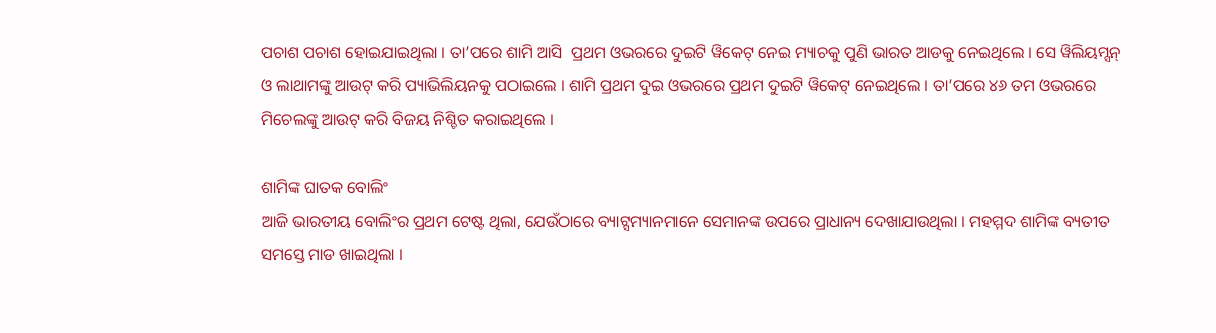ପଚାଶ ପଚାଶ ହୋଇଯାଇଥିଲା । ତା’ପରେ ଶାମି ଆସି  ପ୍ରଥମ ଓଭରରେ ଦୁଇଟି ୱିକେଟ୍ ନେଇ ମ୍ୟାଚକୁ ପୁଣି ଭାରତ ଆଡକୁ ନେଇଥିଲେ । ସେ ୱିଲିୟମ୍ସନ୍ ଓ ଲାଥାମଙ୍କୁ ଆଉଟ୍ କରି ପ୍ୟାଭିଲିୟନକୁ ପଠାଇଲେ । ଶାମି ପ୍ରଥମ ଦୁଇ ଓଭରରେ ପ୍ରଥମ ଦୁଇଟି ୱିକେଟ୍ ନେଇଥିଲେ । ତା’ପରେ ୪୬ ତମ ଓଭରରେ ମିଚେଲଙ୍କୁ ଆଉଟ୍ କରି ବିଜୟ ନିଶ୍ଚିତ କରାଇଥିଲେ ।

ଶାମିଙ୍କ ଘାତକ ବୋଲିଂ
ଆଜି ଭାରତୀୟ ବୋଲିଂର ପ୍ରଥମ ଟେଷ୍ଟ ଥିଲା, ଯେଉଁଠାରେ ବ୍ୟାଟ୍ସମ୍ୟାନମାନେ ସେମାନଙ୍କ ଉପରେ ପ୍ରାଧାନ୍ୟ ଦେଖାଯାଉଥିଲା । ମହମ୍ମଦ ଶାମିଙ୍କ ବ୍ୟତୀତ ସମସ୍ତେ ମାଡ ଖାଇଥିଲା ।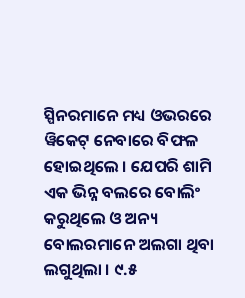ସ୍ପିନରମାନେ ମଧ୍ୟ ଓଭରରେ ୱିକେଟ୍ ନେବାରେ ବିଫଳ ହୋଇଥିଲେ । ଯେପରି ଶାମି ଏକ ଭିନ୍ନ ବଲରେ ବୋଲିଂ କରୁଥିଲେ ଓ ଅନ୍ୟ ବୋଲରମାନେ ଅଲଗା ଥିବା ଲଗୁଥିଲା । ୯.୫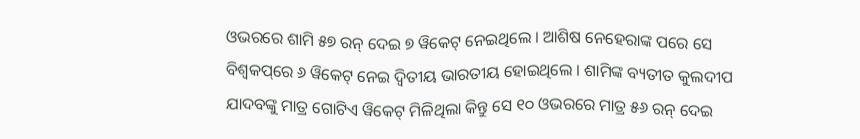ଓଭରରେ ଶାମି ୫୭ ରନ୍ ଦେଇ ୭ ୱିକେଟ୍ ନେଇଥିଲେ । ଆଶିଷ ନେହେରାଙ୍କ ପରେ ସେ ବିଶ୍ୱକପ୍‌ରେ ୬ ୱିକେଟ୍ ନେଇ ଦ୍ୱିତୀୟ ଭାରତୀୟ ହୋଇଥିଲେ । ଶାମିଙ୍କ ବ୍ୟତୀତ କୁଲଦୀପ ଯାଦବଙ୍କୁ ମାତ୍ର ଗୋଟିଏ ୱିକେଟ୍ ମିଳିଥିଲା କିନ୍ତୁ ସେ ୧୦ ଓଭରରେ ମାତ୍ର ୫୬ ରନ୍ ଦେଇ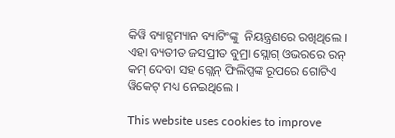କିୱି ବ୍ୟାଟ୍ସମ୍ୟାନ ବ୍ୟାଟିଂଙ୍କୁ  ନିୟନ୍ତ୍ରଣରେ ରଖିଥିଲେ । ଏହା ବ୍ୟତୀତ ଜସପ୍ରୀତ ବୁମ୍ରା ସ୍ଲୋଗ୍ ଓଭରରେ ରନ୍ କମ୍ ଦେବା ସହ ଗ୍ଲେନ୍ ଫିଲିପ୍ସଙ୍କ ରୂପରେ ଗୋଟିଏ ୱିକେଟ୍ ମଧ୍ୟ ନେଇଥିଲେ ।

This website uses cookies to improve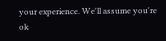your experience. We'll assume you're ok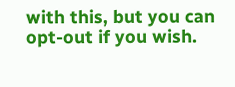with this, but you can opt-out if you wish.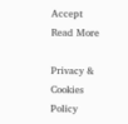Accept Read More

Privacy & Cookies Policy